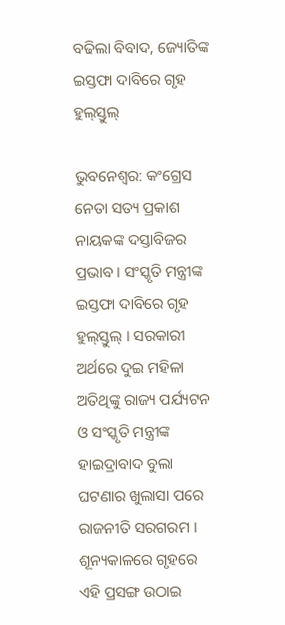ବଢିଲା ବିବାଦ, ଜ୍ୟୋତିଙ୍କ ଇସ୍ତଫା ଦାବିରେ ଗୃହ ହୁଲ୍‌ସ୍ତୁଲ୍

ଭୁବନେଶ୍ୱର: କଂଗ୍ରେସ ନେତା ସତ୍ୟ ପ୍ରକାଶ ନାୟକଙ୍କ ଦସ୍ତାବିଜର ପ୍ରଭାବ । ସଂସ୍କୃତି ମନ୍ତ୍ରୀଙ୍କ ଇସ୍ତଫା ଦାବିରେ ଗୃହ ହୁଲ୍‌ସ୍ତୁଲ୍ । ସରକାରୀ ଅର୍ଥରେ ଦୁଇ ମହିଳା ଅତିଥିଙ୍କୁ ରାଜ୍ୟ ପର୍ଯ୍ୟଟନ ଓ ସଂସ୍କୃତି ମନ୍ତ୍ରୀଙ୍କ ହାଇଦ୍ରାବାଦ ବୁଲା ଘଟଣାର ଖୁଲାସା ପରେ ରାଜନୀତି ସରଗରମ । ଶୂନ୍ୟକାଳରେ ଗୃହରେ ଏହି ପ୍ରସଙ୍ଗ ଉଠାଇ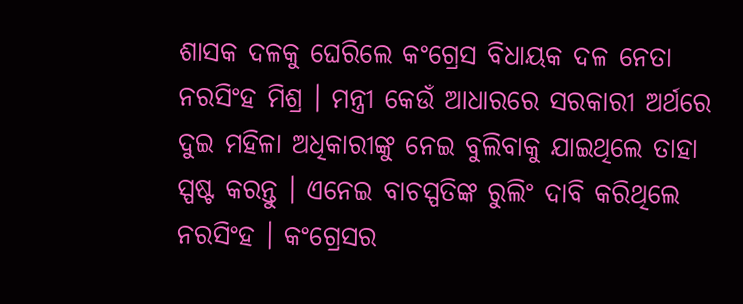ଶାସକ ଦଳକୁ ଘେରିଲେ କଂଗ୍ରେସ ବିଧାୟକ ଦଳ ନେତା ନରସିଂହ ମିଶ୍ର । ମନ୍ତ୍ରୀ କେଉଁ ଆଧାରରେ ସରକାରୀ ଅର୍ଥରେ ଦୁଇ ମହିଳା ଅଧିକାରୀଙ୍କୁ ନେଇ ବୁଲିବାକୁ ଯାଇଥିଲେ ତାହା ସ୍ପଷ୍ଟ କରନ୍ତୁ । ଏନେଇ ବାଚସ୍ପତିଙ୍କ ରୁଲିଂ ଦାବି କରିଥିଲେ ନରସିଂହ । କଂଗ୍ରେସର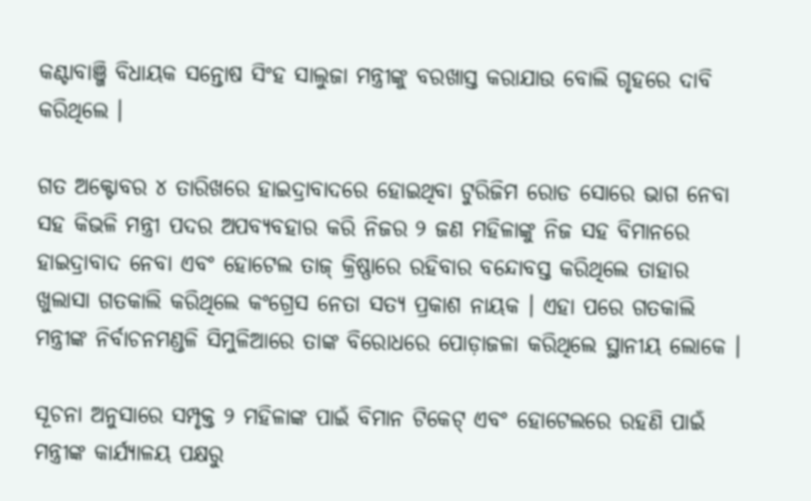କଣ୍ଟାବାଞ୍ଜି ବିଧାୟକ ସନ୍ତୋଷ ସିଂହ ସାଲୁଜା ମନ୍ତ୍ରୀଙ୍କୁ ବରଖାସ୍ତ କରାଯାଉ ବୋଲି ଗୃହରେ ଦାବି କରିଥିଲେ ।

ଗତ ଅକ୍ଟୋବର ୪ ତାରିଖରେ ହାଇଦ୍ରାବାଦରେ ହୋଇଥିବା ଟୁରିଜିମ ରୋଡ ସୋରେ ଭାଗ ନେବା ସହ କିଭଳି ମନ୍ତ୍ରୀ ପଦର ଅପବ୍ୟବହାର କରି ନିଜର ୨ ଜଣ ମହିଳାଙ୍କୁ ନିଜ ସହ ବିମାନରେ ହାଇଦ୍ରାବାଦ ନେବା ଏବଂ ହୋଟେଲ ତାଜ୍ କ୍ରିଷ୍ଣାରେ ରହିବାର ବନ୍ଦୋବସ୍ତ କରିଥିଲେ ତାହାର ଖୁଲାସା ଗତକାଲି କରିଥିଲେ କଂଗ୍ରେସ ନେତା ସତ୍ୟ ପ୍ରକାଶ ନାୟକ । ଏହା ପରେ ଗତକାଲି ମନ୍ତ୍ରୀଙ୍କ ନିର୍ବାଚନମଣ୍ଡଳି ସିମୁଳିଆରେ ତାଙ୍କ ବିରୋଧରେ ପୋଡ଼ାଜଳା କରିଥିଲେ ସ୍ଥାନୀୟ ଲୋକେ ।

ସୂଚନା ଅନୁସାରେ ସମ୍ପୃକ୍ତ ୨ ମହିଳାଙ୍କ ପାଇଁ ବିମାନ ଟିକେଟ୍ ଏବଂ ହୋଟେଲରେ ରହଣି ପାଇଁ ମନ୍ତ୍ରୀଙ୍କ କାର୍ଯ୍ୟାଳୟ ପକ୍ଷରୁ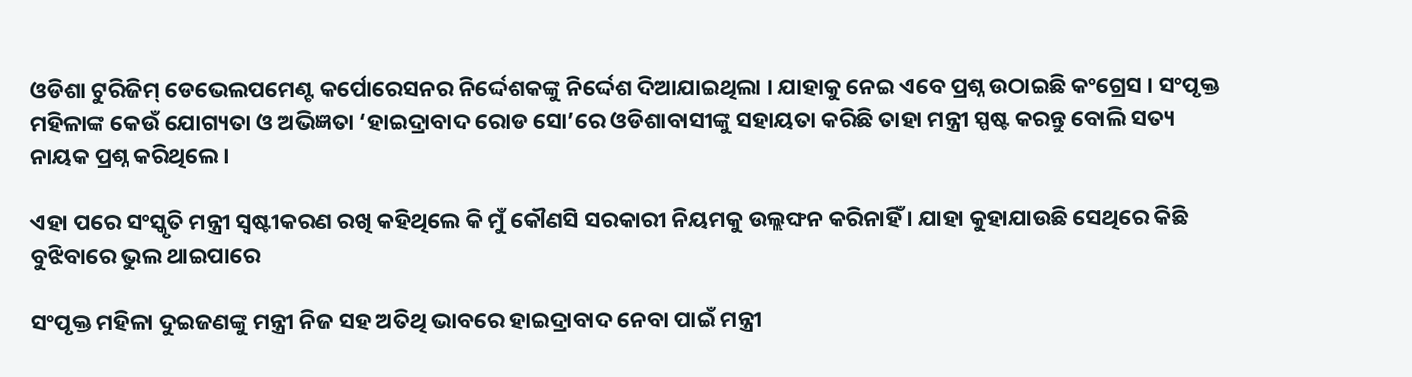ଓଡିଶା ଟୁରିଜିମ୍ ଡେଭେଲପମେଣ୍ଟ କର୍ପୋରେସନର ନିର୍ଦ୍ଦେଶକଙ୍କୁ ନିର୍ଦ୍ଦେଶ ଦିଆଯାଇଥିଲା । ଯାହାକୁ ନେଇ ଏବେ ପ୍ରଶ୍ନ ଉଠାଇଛି କଂଗ୍ରେସ । ସଂପୃକ୍ତ ମହିଳାଙ୍କ କେଉଁ ଯୋଗ୍ୟତା ଓ ଅଭିଜ୍ଞତା ‘ହାଇଦ୍ରାବାଦ ରୋଡ ସୋ’ରେ ଓଡିଶାବାସୀଙ୍କୁ ସହାୟତା କରିଛି ତାହା ମନ୍ତ୍ରୀ ସ୍ପଷ୍ଟ କରନ୍ତୁ ବୋଲି ସତ୍ୟ ନାୟକ ପ୍ରଶ୍ନ କରିଥିଲେ ।

ଏହା ପରେ ସଂସ୍କୃତି ମନ୍ତ୍ରୀ ସ୍ବଷ୍ଟୀକରଣ ରଖି କହିଥିଲେ କି ମୁଁ କୌଣସି ସରକାରୀ ନିୟମକୁ ଉଲ୍ଲଙ୍ଘନ କରିନାହିଁ । ଯାହା କୁହାଯାଉଛି ସେଥିରେ କିଛି ବୁଝିବାରେ ଭୁଲ ଥାଇପାରେ

ସଂପୃକ୍ତ ମହିଳା ଦୁଇଜଣଙ୍କୁ ମନ୍ତ୍ରୀ ନିଜ ସହ ଅତିଥି ଭାବରେ ହାଇଦ୍ରାବାଦ ନେବା ପାଇଁ ମନ୍ତ୍ରୀ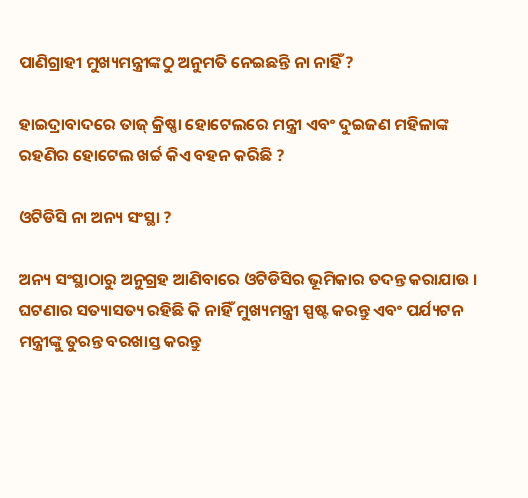ପାଣିଗ୍ରାହୀ ମୁଖ୍ୟମନ୍ତ୍ରୀଙ୍କଠୁ ଅନୁମତି ନେଇଛନ୍ତି ନା ନାହିଁ ?

ହାଇଦ୍ରାବାଦରେ ତାଜ୍ କ୍ରିଷ୍ଣା ହୋଟେଲରେ ମନ୍ତ୍ରୀ ଏବଂ ଦୁଇଜଣ ମହିଳାଙ୍କ ରହଣିର ହୋଟେଲ ଖର୍ଚ୍ଚ କିଏ ବହନ କରିଛି ?

ଓଟିଡିସି ନା ଅନ୍ୟ ସଂସ୍ଥା ?

ଅନ୍ୟ ସଂସ୍ଥାଠାରୁ ଅନୁଗ୍ରହ ଆଣିବାରେ ଓଟିଡିସିର ଭୂମିକାର ତଦନ୍ତ କରାଯାଉ । ଘଟଣାର ସତ୍ୟାସତ୍ୟ ରହିଛି କି ନାହିଁ ମୁଖ୍ୟମନ୍ତ୍ରୀ ସ୍ପଷ୍ଟ କରନ୍ତୁ ଏବଂ ପର୍ଯ୍ୟଟନ ମନ୍ତ୍ରୀଙ୍କୁ ତୁରନ୍ତ ବରଖାସ୍ତ କରନ୍ତୁ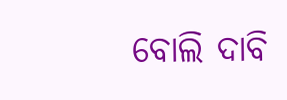ବୋଲି ଦାବି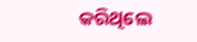କରିଥିଲେ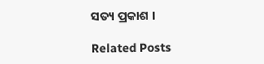ସତ୍ୟ ପ୍ରକାଶ ।

Related Posts